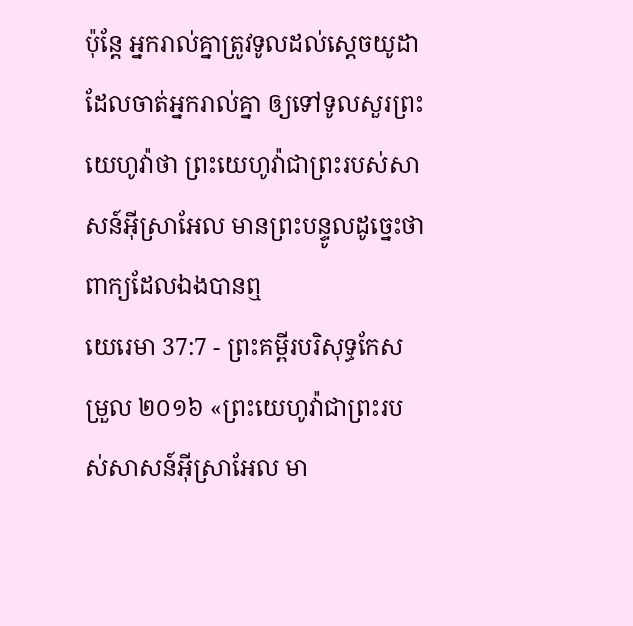ប៉ុន្តែ អ្នករាល់គ្នាត្រូវទូលដល់ស្តេចយូដា ដែលចាត់អ្នករាល់គ្នា ឲ្យទៅទូលសួរព្រះយេហូវ៉ាថា ព្រះយេហូវ៉ាជាព្រះរបស់សាសន៍អ៊ីស្រាអែល មានព្រះបន្ទូលដូច្នេះថា ពាក្យដែលឯងបានឮ
យេរេមា 37:7 - ព្រះគម្ពីរបរិសុទ្ធកែសម្រួល ២០១៦ «ព្រះយេហូវ៉ាជាព្រះរបស់សាសន៍អ៊ីស្រាអែល មា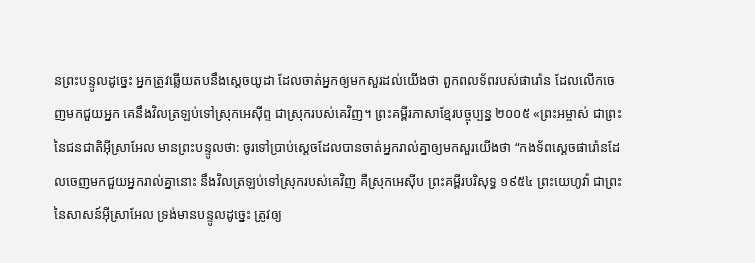នព្រះបន្ទូលដូច្នេះ អ្នកត្រូវឆ្លើយតបនឹងស្តេចយូដា ដែលចាត់អ្នកឲ្យមកសួរដល់យើងថា ពួកពលទ័ពរបស់ផារ៉ោន ដែលលើកចេញមកជួយអ្នក គេនឹងវិលត្រឡប់ទៅស្រុកអេស៊ីព្ទ ជាស្រុករបស់គេវិញ។ ព្រះគម្ពីរភាសាខ្មែរបច្ចុប្បន្ន ២០០៥ «ព្រះអម្ចាស់ ជាព្រះនៃជនជាតិអ៊ីស្រាអែល មានព្រះបន្ទូលថា: ចូរទៅប្រាប់ស្ដេចដែលបានចាត់អ្នករាល់គ្នាឲ្យមកសួរយើងថា “កងទ័ពស្ដេចផារ៉ោនដែលចេញមកជួយអ្នករាល់គ្នានោះ នឹងវិលត្រឡប់ទៅស្រុករបស់គេវិញ គឺស្រុកអេស៊ីប ព្រះគម្ពីរបរិសុទ្ធ ១៩៥៤ ព្រះយេហូវ៉ា ជាព្រះនៃសាសន៍អ៊ីស្រាអែល ទ្រង់មានបន្ទូលដូច្នេះ ត្រូវឲ្យ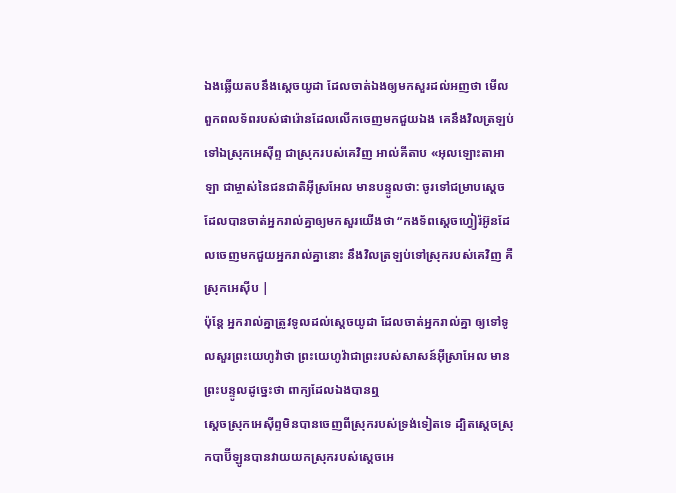ឯងឆ្លើយតបនឹងស្តេចយូដា ដែលចាត់ឯងឲ្យមកសួរដល់អញថា មើល ពួកពលទ័ពរបស់ផារ៉ោនដែលលើកចេញមកជួយឯង គេនឹងវិលត្រឡប់ទៅឯស្រុកអេស៊ីព្ទ ជាស្រុករបស់គេវិញ អាល់គីតាប «អុលឡោះតាអាឡា ជាម្ចាស់នៃជនជាតិអ៊ីស្រអែល មានបន្ទូលថា: ចូរទៅជម្រាបស្ដេចដែលបានចាត់អ្នករាល់គ្នាឲ្យមកសួរយើងថា “កងទ័ពស្ដេចហ្វៀរ៉អ៊ូនដែលចេញមកជួយអ្នករាល់គ្នានោះ នឹងវិលត្រឡប់ទៅស្រុករបស់គេវិញ គឺស្រុកអេស៊ីប |
ប៉ុន្តែ អ្នករាល់គ្នាត្រូវទូលដល់ស្តេចយូដា ដែលចាត់អ្នករាល់គ្នា ឲ្យទៅទូលសួរព្រះយេហូវ៉ាថា ព្រះយេហូវ៉ាជាព្រះរបស់សាសន៍អ៊ីស្រាអែល មានព្រះបន្ទូលដូច្នេះថា ពាក្យដែលឯងបានឮ
ស្តេចស្រុកអេស៊ីព្ទមិនបានចេញពីស្រុករបស់ទ្រង់ទៀតទេ ដ្បិតស្តេចស្រុកបាប៊ីឡូនបានវាយយកស្រុករបស់ស្តេចអេ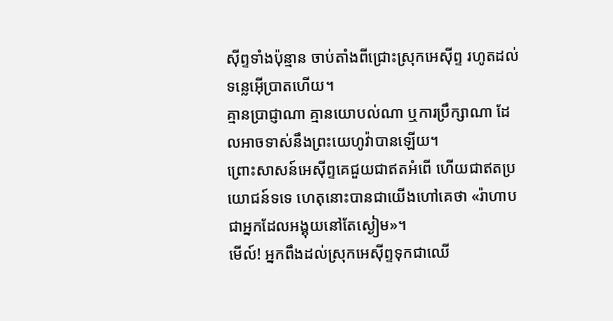ស៊ីព្ទទាំងប៉ុន្មាន ចាប់តាំងពីជ្រោះស្រុកអេស៊ីព្ទ រហូតដល់ទន្លេអ៊ើប្រាតហើយ។
គ្មានប្រាជ្ញាណា គ្មានយោបល់ណា ឬការប្រឹក្សាណា ដែលអាចទាស់នឹងព្រះយេហូវ៉ាបានឡើយ។
ព្រោះសាសន៍អេស៊ីព្ទគេជួយជាឥតអំពើ ហើយជាឥតប្រយោជន៍ទទេ ហេតុនោះបានជាយើងហៅគេថា «រ៉ាហាប ជាអ្នកដែលអង្គុយនៅតែស្ងៀម»។
មើល៍! អ្នកពឹងដល់ស្រុកអេស៊ីព្ទទុកជាឈើ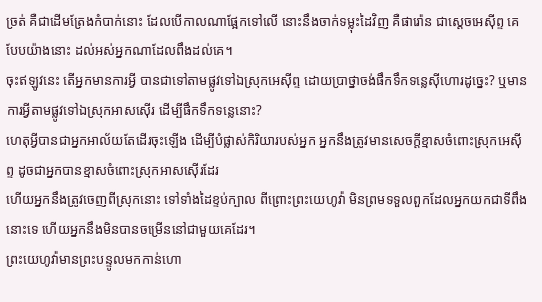ច្រត់ គឺជាដើមត្រែងកំបាក់នោះ ដែលបើកាលណាផ្អែកទៅលើ នោះនឹងចាក់ទម្លុះដៃវិញ គឺផារ៉ោន ជាស្តេចអេស៊ីព្ទ គេបែបយ៉ាងនោះ ដល់អស់អ្នកណាដែលពឹងដល់គេ។
ចុះឥឡូវនេះ តើអ្នកមានការអ្វី បានជាទៅតាមផ្លូវទៅឯស្រុកអេស៊ីព្ទ ដោយប្រាថ្នាចង់ផឹកទឹកទន្លេស៊ីហោរដូច្នេះ? ឬមានការអ្វីតាមផ្លូវទៅឯស្រុកអាសស៊ើរ ដើម្បីផឹកទឹកទន្លេនោះ?
ហេតុអ្វីបានជាអ្នកអាល័យតែដើរចុះឡើង ដើម្បីបំផ្លាស់កិរិយារបស់អ្នក អ្នកនឹងត្រូវមានសេចក្ដីខ្មាសចំពោះស្រុកអេស៊ីព្ទ ដូចជាអ្នកបានខ្មាសចំពោះស្រុកអាសស៊ើរដែរ
ហើយអ្នកនឹងត្រូវចេញពីស្រុកនោះ ទៅទាំងដៃខ្ទប់ក្បាល ពីព្រោះព្រះយេហូវ៉ា មិនព្រមទទួលពួកដែលអ្នកយកជាទីពឹងនោះទេ ហើយអ្នកនឹងមិនបានចម្រើននៅជាមួយគេដែរ។
ព្រះយេហូវ៉ាមានព្រះបន្ទូលមកកាន់ហោ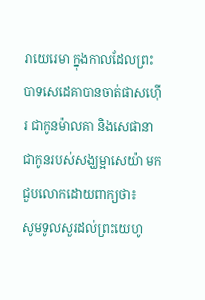រាយេរេមា ក្នុងកាលដែលព្រះបាទសេដេគាបានចាត់ផាសហ៊ើរ ជាកូនម៉ាលគា និងសេផានា ជាកូនរបស់សង្ឃម្អាសេយ៉ា មកជួបលោកដោយពាក្យថា៖
សូមទូលសួរដល់ព្រះយេហូ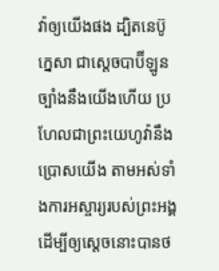វ៉ាឲ្យយើងផង ដ្បិតនេប៊ូក្នេសា ជាស្តេចបាប៊ីឡូន ច្បាំងនឹងយើងហើយ ប្រហែលជាព្រះយេហូវ៉ានឹងប្រោសយើង តាមអស់ទាំងការអស្ចារ្យរបស់ព្រះអង្គ ដើម្បីឲ្យស្តេចនោះបានថ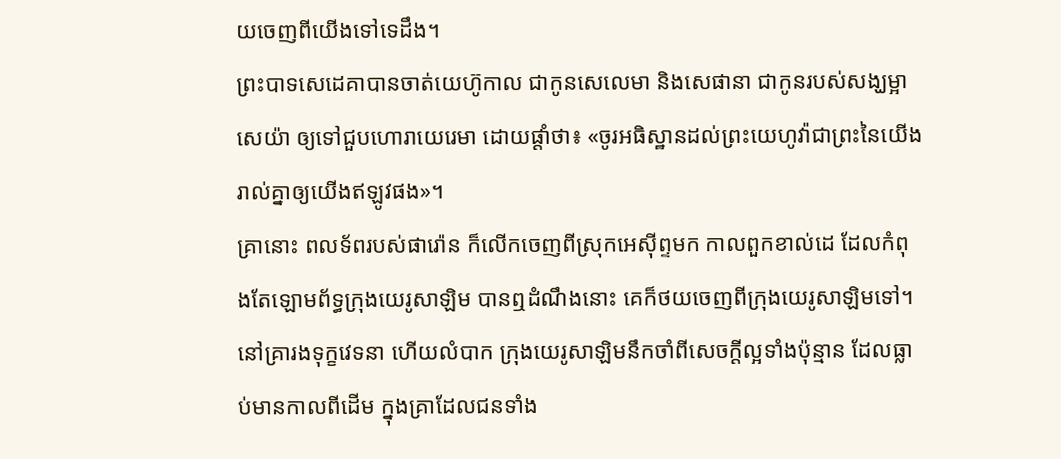យចេញពីយើងទៅទេដឹង។
ព្រះបាទសេដេគាបានចាត់យេហ៊ូកាល ជាកូនសេលេមា និងសេផានា ជាកូនរបស់សង្ឃម្អាសេយ៉ា ឲ្យទៅជួបហោរាយេរេមា ដោយផ្តាំថា៖ «ចូរអធិស្ឋានដល់ព្រះយេហូវ៉ាជាព្រះនៃយើងរាល់គ្នាឲ្យយើងឥឡូវផង»។
គ្រានោះ ពលទ័ពរបស់ផារ៉ោន ក៏លើកចេញពីស្រុកអេស៊ីព្ទមក កាលពួកខាល់ដេ ដែលកំពុងតែឡោមព័ទ្ធក្រុងយេរូសាឡិម បានឮដំណឹងនោះ គេក៏ថយចេញពីក្រុងយេរូសាឡិមទៅ។
នៅគ្រារងទុក្ខវេទនា ហើយលំបាក ក្រុងយេរូសាឡិមនឹកចាំពីសេចក្ដីល្អទាំងប៉ុន្មាន ដែលធ្លាប់មានកាលពីដើម ក្នុងគ្រាដែលជនទាំង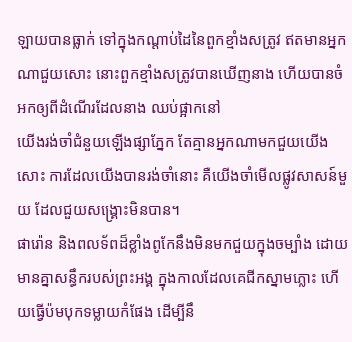ឡាយបានធ្លាក់ ទៅក្នុងកណ្ដាប់ដៃនៃពួកខ្មាំងសត្រូវ ឥតមានអ្នកណាជួយសោះ នោះពួកខ្មាំងសត្រូវបានឃើញនាង ហើយបានចំអកឲ្យពីដំណើរដែលនាង ឈប់ផ្អាកនៅ
យើងរង់ចាំជំនួយឡើងផ្សាភ្នែក តែគ្មានអ្នកណាមកជួយយើងសោះ ការដែលយើងបានរង់ចាំនោះ គឺយើងចាំមើលផ្លូវសាសន៍មួយ ដែលជួយសង្គ្រោះមិនបាន។
ផារ៉ោន និងពលទ័ពដ៏ខ្លាំងពូកែនឹងមិនមកជួយក្នុងចម្បាំង ដោយមានគ្នាសន្ធឹករបស់ព្រះអង្គ ក្នុងកាលដែលគេជីកស្នាមភ្លោះ ហើយធ្វើប៉មបុកទម្លាយកំផែង ដើម្បីនឹ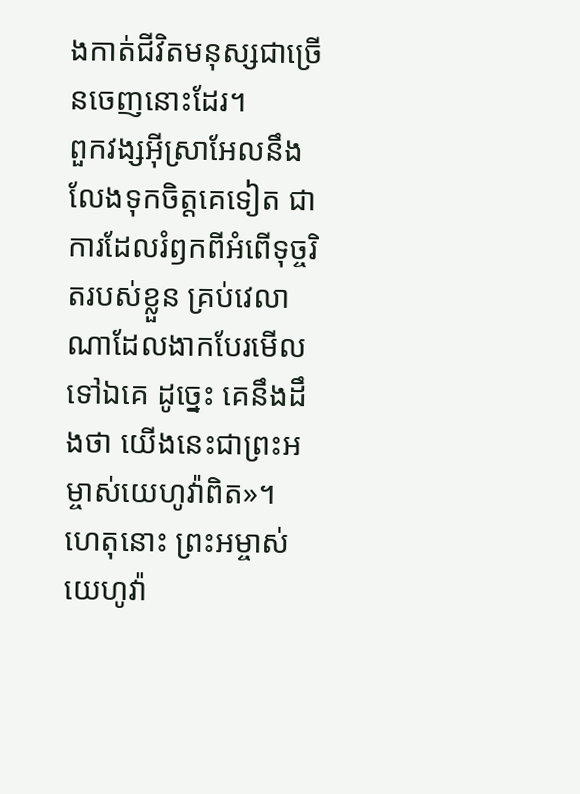ងកាត់ជីវិតមនុស្សជាច្រើនចេញនោះដែរ។
ពួកវង្សអ៊ីស្រាអែលនឹងលែងទុកចិត្តគេទៀត ជាការដែលរំឭកពីអំពើទុច្ចរិតរបស់ខ្លួន គ្រប់វេលាណាដែលងាកបែរមើលទៅឯគេ ដូច្នេះ គេនឹងដឹងថា យើងនេះជាព្រះអម្ចាស់យេហូវ៉ាពិត»។
ហេតុនោះ ព្រះអម្ចាស់យេហូវ៉ា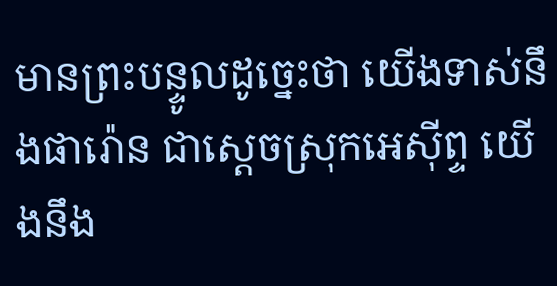មានព្រះបន្ទូលដូច្នេះថា យើងទាស់នឹងផារ៉ោន ជាស្តេចស្រុកអេស៊ីព្ទ យើងនឹង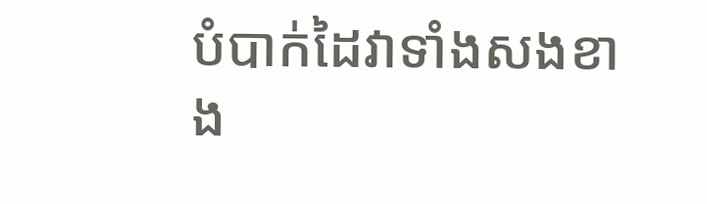បំបាក់ដៃវាទាំងសងខាង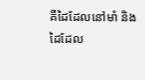គឺដៃដែលនៅមាំ និងដៃដែល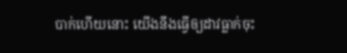បាក់ហើយនោះ យើងនឹងធ្វើឲ្យដាវធ្លាក់ចុះ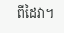ពីដៃវា។